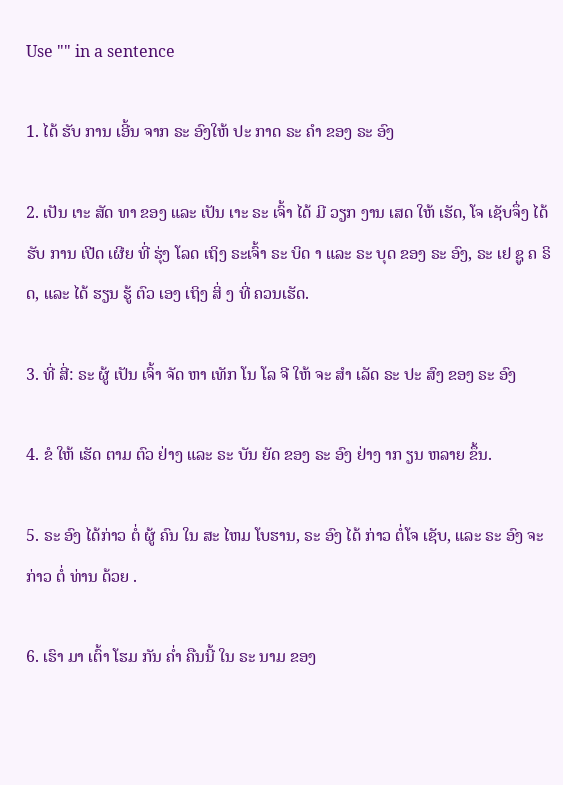Use "" in a sentence

1. ໄດ້ ຮັບ ການ ເອີ້ນ ຈາກ ຣະ ອົງໃຫ້ ປະ ກາດ ຣະ ຄໍາ ຂອງ ຣະ ອົງ

2. ເປັນ ເາະ ສັດ ທາ ຂອງ ແລະ ເປັນ ເາະ ຣະ ເຈົ້າ ໄດ້ ມີ ວຽກ ງານ ເສດ ໃຫ້ ເຮັດ, ໂຈ ເຊັບຈຶ່ງ ໄດ້ ຮັບ ການ ເປີດ ເຜີຍ ທີ່ ຮຸ່ງ ໂລດ ເຖິງ ຣະເຈົ້າ ຣະ ບິດ າ ແລະ ຣະ ບຸດ ຂອງ ຣະ ອົງ, ຣະ ເຢ ຊູ ຄ ຣິດ, ແລະ ໄດ້ ຮຽນ ຮູ້ ຕົວ ເອງ ເຖິງ ສິ່ ງ ທີ່ ຄວນເຮັດ.

3. ທີ່ ສີ່: ຣະ ຜູ້ ເປັນ ເຈົ້າ ຈັດ ຫາ ເທັກ ໂນ ໂລ ຈີ ໃຫ້ ຈະ ສໍາ ເລັດ ຣະ ປະ ສົງ ຂອງ ຣະ ອົງ

4. ຂໍ ໃຫ້ ເຮັດ ຕາມ ຕົວ ຢ່າງ ແລະ ຣະ ບັນ ຍັດ ຂອງ ຣະ ອົງ ຢ່າງ າກ ຽນ ຫລາຍ ຂຶ້ນ.

5. ຣະ ອົງ ໄດ້ກ່າວ ຕໍ່ ຜູ້ ຄົນ ໃນ ສະ ໄຫມ ໂບຮານ, ຣະ ອົງ ໄດ້ ກ່າວ ຕໍ່ໂຈ ເຊັບ, ແລະ ຣະ ອົງ ຈະ ກ່າວ ຕໍ່ ທ່ານ ດ້ວຍ .

6. ເຮົາ ມາ ເຕົ້າ ໂຮມ ກັນ ຄ່ຳ ຄືນນີ້ ໃນ ຣະ ນາມ ຂອງ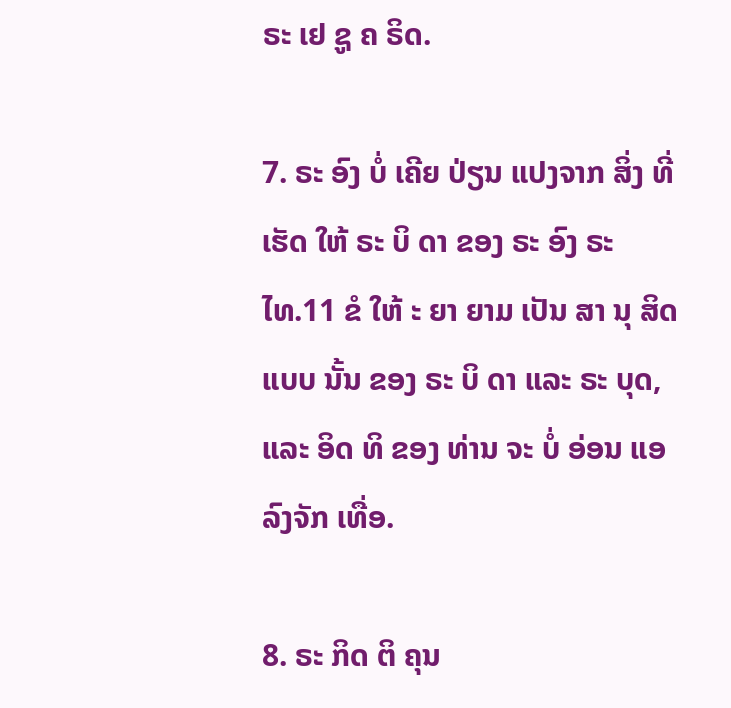ຣະ ເຢ ຊູ ຄ ຣິດ.

7. ຣະ ອົງ ບໍ່ ເຄີຍ ປ່ຽນ ແປງຈາກ ສິ່ງ ທີ່ ເຮັດ ໃຫ້ ຣະ ບິ ດາ ຂອງ ຣະ ອົງ ຣະ ໄທ.11 ຂໍ ໃຫ້ ະ ຍາ ຍາມ ເປັນ ສາ ນຸ ສິດ ແບບ ນັ້ນ ຂອງ ຣະ ບິ ດາ ແລະ ຣະ ບຸດ, ແລະ ອິດ ທິ ຂອງ ທ່ານ ຈະ ບໍ່ ອ່ອນ ແອ ລົງຈັກ ເທື່ອ.

8. ຣະ ກິດ ຕິ ຄຸນ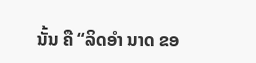ນັ້ນ ຄື “ລິດອໍາ ນາດ ຂອ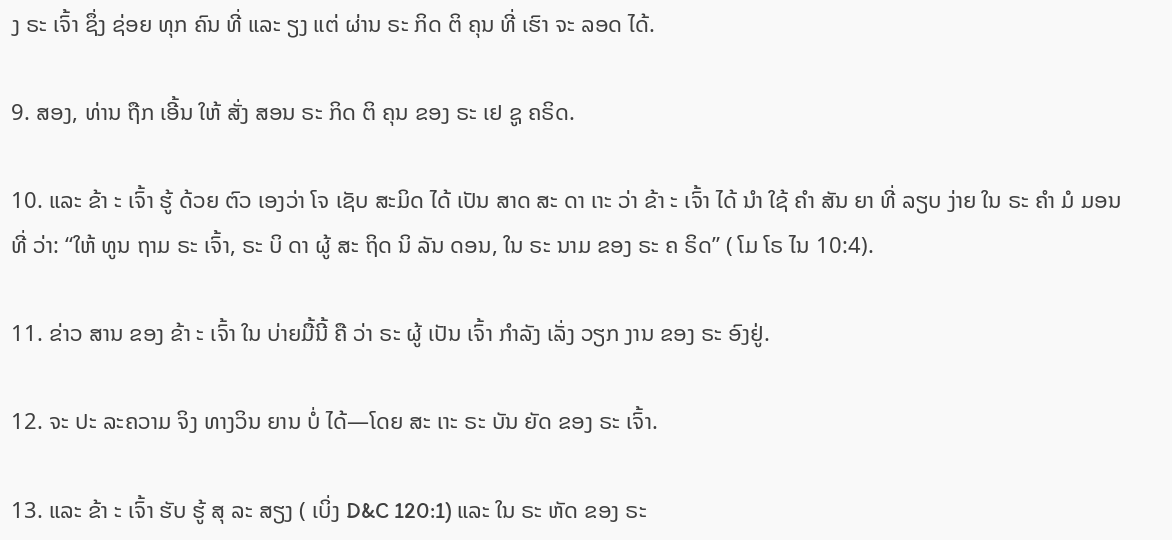ງ ຣະ ເຈົ້າ ຊຶ່ງ ຊ່ອຍ ທຸກ ຄົນ ທີ່ ແລະ ຽງ ແຕ່ ຜ່ານ ຣະ ກິດ ຕິ ຄຸນ ທີ່ ເຮົາ ຈະ ລອດ ໄດ້.

9. ສອງ, ທ່ານ ຖືກ ເອີ້ນ ໃຫ້ ສັ່ງ ສອນ ຣະ ກິດ ຕິ ຄຸນ ຂອງ ຣະ ເຢ ຊູ ຄຣິດ.

10. ແລະ ຂ້າ ະ ເຈົ້າ ຮູ້ ດ້ວຍ ຕົວ ເອງວ່າ ໂຈ ເຊັບ ສະມິດ ໄດ້ ເປັນ ສາດ ສະ ດາ ເາະ ວ່າ ຂ້າ ະ ເຈົ້າ ໄດ້ ນໍາ ໃຊ້ ຄໍາ ສັນ ຍາ ທີ່ ລຽບ ງ່າຍ ໃນ ຣະ ຄໍາ ມໍ ມອນ ທີ່ ວ່າ: “ໃຫ້ ທູນ ຖາມ ຣະ ເຈົ້າ, ຣະ ບິ ດາ ຜູ້ ສະ ຖິດ ນິ ລັນ ດອນ, ໃນ ຣະ ນາມ ຂອງ ຣະ ຄ ຣິດ” ( ໂມ ໂຣ ໄນ 10:4).

11. ຂ່າວ ສານ ຂອງ ຂ້າ ະ ເຈົ້າ ໃນ ບ່າຍມື້ນີ້ ຄື ວ່າ ຣະ ຜູ້ ເປັນ ເຈົ້າ ກໍາລັງ ເລັ່ງ ວຽກ ງານ ຂອງ ຣະ ອົງຢູ່.

12. ຈະ ປະ ລະຄວາມ ຈິງ ທາງວິນ ຍານ ບໍ່ ໄດ້—ໂດຍ ສະ ເາະ ຣະ ບັນ ຍັດ ຂອງ ຣະ ເຈົ້າ.

13. ແລະ ຂ້າ ະ ເຈົ້າ ຮັບ ຮູ້ ສຸ ລະ ສຽງ ( ເບິ່ງ D&C 120:1) ແລະ ໃນ ຣະ ຫັດ ຂອງ ຣະ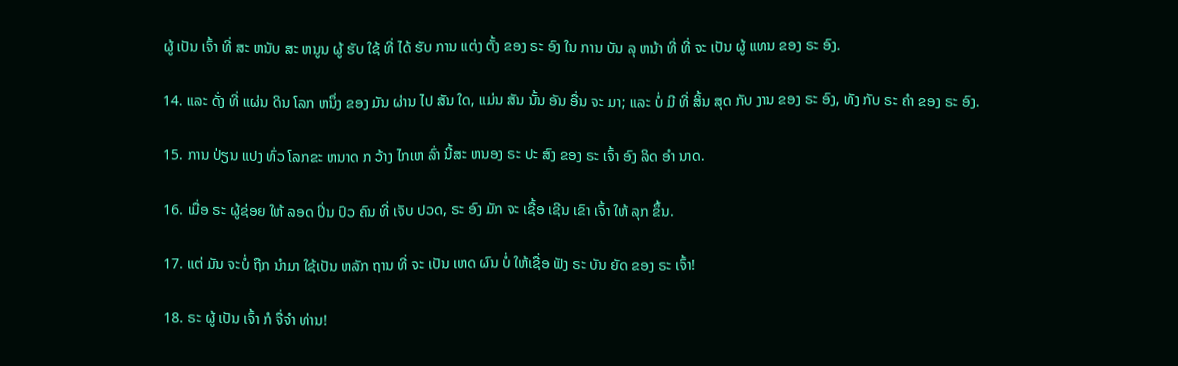ຜູ້ ເປັນ ເຈົ້າ ທີ່ ສະ ຫນັບ ສະ ຫນູນ ຜູ້ ຮັບ ໃຊ້ ທີ່ ໄດ້ ຮັບ ການ ແຕ່ງ ຕັ້ງ ຂອງ ຣະ ອົງ ໃນ ການ ບັນ ລຸ ຫນ້າ ທີ່ ທີ່ ຈະ ເປັນ ຜູ້ ແທນ ຂອງ ຣະ ອົງ.

14. ແລະ ດັ່ງ ທີ່ ແຜ່ນ ດິນ ໂລກ ຫນຶ່ງ ຂອງ ມັນ ຜ່ານ ໄປ ສັນ ໃດ, ແມ່ນ ສັນ ນັ້ນ ອັນ ອື່ນ ຈະ ມາ; ແລະ ບໍ່ ມີ ທີ່ ສິ້ນ ສຸດ ກັບ ງານ ຂອງ ຣະ ອົງ, ທັງ ກັບ ຣະ ຄໍາ ຂອງ ຣະ ອົງ.

15. ການ ປ່ຽນ ແປງ ທົ່ວ ໂລກຂະ ຫນາດ ກ ວ້າງ ໄກເຫ ລົ່າ ນີ້ສະ ຫນອງ ຣະ ປະ ສົງ ຂອງ ຣະ ເຈົ້າ ອົງ ລິດ ອໍາ ນາດ.

16. ເມື່ອ ຣະ ຜູ້ຊ່ອຍ ໃຫ້ ລອດ ປິ່ນ ປົວ ຄົນ ທີ່ ເຈັບ ປວດ, ຣະ ອົງ ມັກ ຈະ ເຊື້ອ ເຊີນ ເຂົາ ເຈົ້າ ໃຫ້ ລຸກ ຂຶ້ນ.

17. ແຕ່ ມັນ ຈະບໍ່ ຖືກ ນໍາມາ ໃຊ້ເປັນ ຫລັກ ຖານ ທີ່ ຈະ ເປັນ ເຫດ ຜົນ ບໍ່ ໃຫ້ເຊື່ອ ຟັງ ຣະ ບັນ ຍັດ ຂອງ ຣະ ເຈົ້າ!

18. ຣະ ຜູ້ ເປັນ ເຈົ້າ ກໍ ຈື່ຈໍາ ທ່ານ!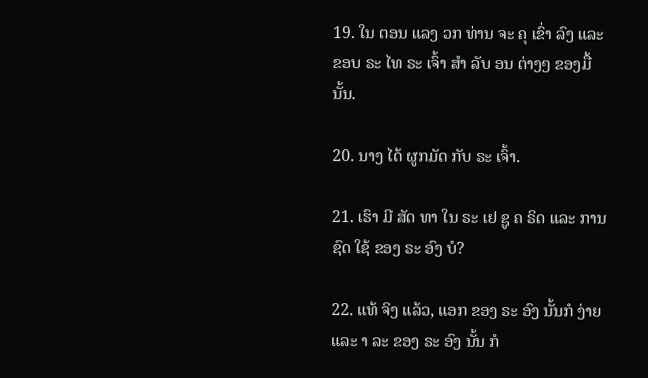19. ໃນ ຕອນ ແລງ ວກ ທ່ານ ຈະ ຄຸ ເຂົ່າ ລົງ ແລະ ຂອບ ຣະ ໄທ ຣະ ເຈົ້າ ສໍາ ລັບ ອນ ຕ່າງໆ ຂອງມື້ນັ້ນ.

20. ນາງ ໄດ້ ຜູກມັດ ກັບ ຣະ ເຈົ້າ.

21. ເຮົາ ມີ ສັດ ທາ ໃນ ຣະ ເຢ ຊູ ຄ ຣິດ ແລະ ການ ຊົດ ໃຊ້ ຂອງ ຣະ ອົງ ບໍ?

22. ແທ້ ຈິງ ແລ້ວ, ແອກ ຂອງ ຣະ ອົງ ນັ້ນກໍ ງ່າຍ ແລະ າ ລະ ຂອງ ຣະ ອົງ ນັ້ນ ກໍ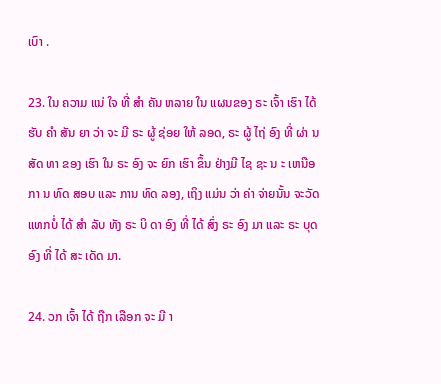ເບົາ .

23. ໃນ ຄວາມ ແນ່ ໃຈ ທີ່ ສໍາ ຄັນ ຫລາຍ ໃນ ແຜນຂອງ ຣະ ເຈົ້າ ເຮົາ ໄດ້ ຮັບ ຄໍາ ສັນ ຍາ ວ່າ ຈະ ມີ ຣະ ຜູ້ ຊ່ອຍ ໃຫ້ ລອດ, ຣະ ຜູ້ ໄຖ່ ອົງ ທີ່ ຜ່າ ນ ສັດ ທາ ຂອງ ເຮົາ ໃນ ຣະ ອົງ ຈະ ຍົກ ເຮົາ ຂຶ້ນ ຢ່າງມີ ໄຊ ຊະ ນ ະ ເຫນືອ ກາ ນ ທົດ ສອບ ແລະ ການ ທົດ ລອງ, ເຖິງ ແມ່ນ ວ່າ ຄ່າ ຈ່າຍນັ້ນ ຈະວັດ ແທກບໍ່ ໄດ້ ສໍາ ລັບ ທັງ ຣະ ບິ ດາ ອົງ ທີ່ ໄດ້ ສົ່ງ ຣະ ອົງ ມາ ແລະ ຣະ ບຸດ ອົງ ທີ່ ໄດ້ ສະ ເດັດ ມາ.

24. ວກ ເຈົ້າ ໄດ້ ຖືກ ເລືອກ ຈະ ມີ າ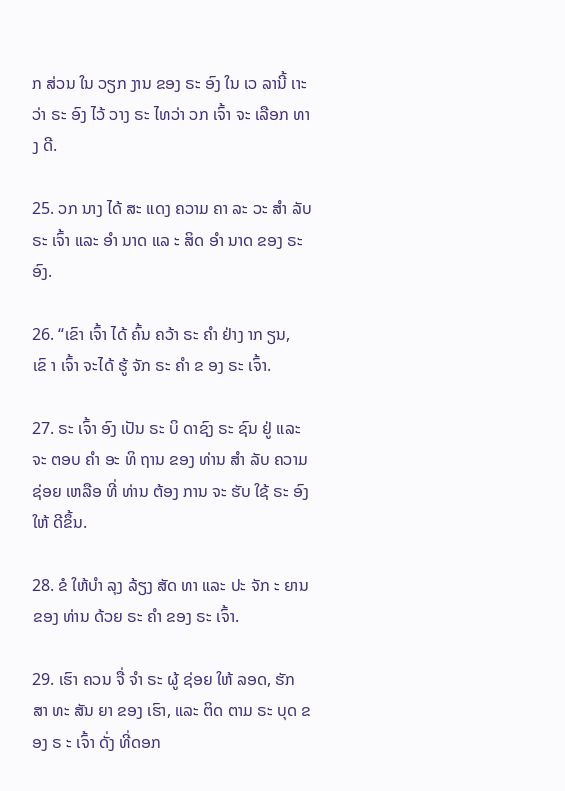ກ ສ່ວນ ໃນ ວຽກ ງານ ຂອງ ຣະ ອົງ ໃນ ເວ ລານີ້ ເາະ ວ່າ ຣະ ອົງ ໄວ້ ວາງ ຣະ ໄທວ່າ ວກ ເຈົ້າ ຈະ ເລືອກ ທາງ ດີ.

25. ວກ ນາງ ໄດ້ ສະ ແດງ ຄວາມ ຄາ ລະ ວະ ສໍາ ລັບ ຣະ ເຈົ້າ ແລະ ອໍາ ນາດ ແລ ະ ສິດ ອໍາ ນາດ ຂອງ ຣະ ອົງ.

26. “ເຂົາ ເຈົ້າ ໄດ້ ຄົ້ນ ຄວ້າ ຣະ ຄໍາ ຢ່າງ າກ ຽນ, ເຂົ າ ເຈົ້າ ຈະໄດ້ ຮູ້ ຈັກ ຣະ ຄໍາ ຂ ອງ ຣະ ເຈົ້າ.

27. ຣະ ເຈົ້າ ອົງ ເປັນ ຣະ ບິ ດາຊົງ ຣະ ຊົນ ຢູ່ ແລະ ຈະ ຕອບ ຄໍາ ອະ ທິ ຖານ ຂອງ ທ່ານ ສໍາ ລັບ ຄວາມ ຊ່ອຍ ເຫລືອ ທີ່ ທ່ານ ຕ້ອງ ການ ຈະ ຮັບ ໃຊ້ ຣະ ອົງ ໃຫ້ ດີຂຶ້ນ.

28. ຂໍ ໃຫ້ບໍາ ລຸງ ລ້ຽງ ສັດ ທາ ແລະ ປະ ຈັກ ະ ຍານ ຂອງ ທ່ານ ດ້ວຍ ຣະ ຄໍາ ຂອງ ຣະ ເຈົ້າ.

29. ເຮົາ ຄວນ ຈື່ ຈໍາ ຣະ ຜູ້ ຊ່ອຍ ໃຫ້ ລອດ, ຮັກ ສາ ທະ ສັນ ຍາ ຂອງ ເຮົາ, ແລະ ຕິດ ຕາມ ຣະ ບຸດ ຂອງ ຣ ະ ເຈົ້າ ດັ່ງ ທີ່ດອກ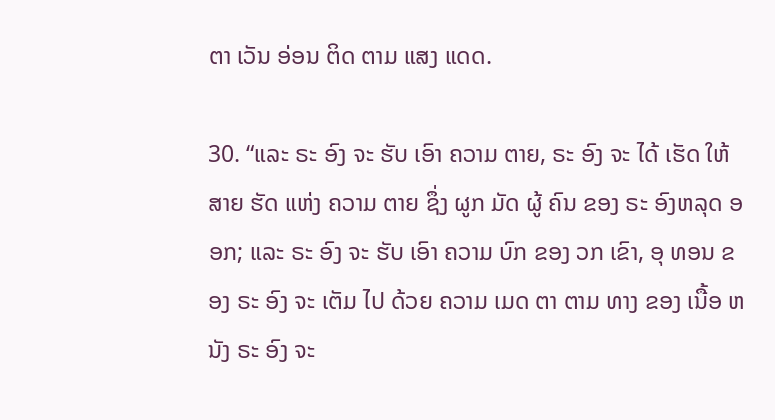ຕາ ເວັນ ອ່ອນ ຕິດ ຕາມ ແສງ ແດດ.

30. “ແລະ ຣະ ອົງ ຈະ ຮັບ ເອົາ ຄວາມ ຕາຍ, ຣະ ອົງ ຈະ ໄດ້ ເຮັດ ໃຫ້ ສາຍ ຮັດ ແຫ່ງ ຄວາມ ຕາຍ ຊຶ່ງ ຜູກ ມັດ ຜູ້ ຄົນ ຂອງ ຣະ ອົງຫລຸດ ອອກ; ແລະ ຣະ ອົງ ຈະ ຮັບ ເອົາ ຄວາມ ບົກ ຂອງ ວກ ເຂົາ, ອຸ ທອນ ຂອງ ຣະ ອົງ ຈະ ເຕັມ ໄປ ດ້ວຍ ຄວາມ ເມດ ຕາ ຕາມ ທາງ ຂອງ ເນື້ອ ຫນັງ ຣະ ອົງ ຈະ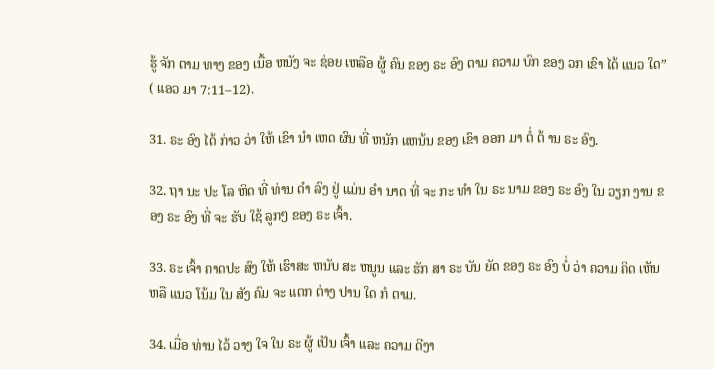ຮູ້ ຈັກ ຕາມ ທາງ ຂອງ ເນື້ອ ຫນັງ ຈະ ຊ່ອຍ ເຫລືອ ຜູ້ ຄົນ ຂອງ ຣະ ອົງ ຕາມ ຄວາມ ບົກ ຂອງ ວກ ເຂົາ ໄດ້ ແນວ ໃດ” ( ແອວ ມາ 7:11–12).

31. ຣະ ອົງ ໄດ້ ກ່າວ ວ່າ ໃຫ້ ເຂົາ ນໍາ ເຫດ ຜົນ ທີ່ ຫນັກ ແຫນ້ນ ຂອງ ເຂົາ ອອກ ມາ ຕໍ່ ຕ້ ານ ຣະ ອົງ.

32. ຖາ ນະ ປະ ໂລ ຫິດ ທີ່ ທ່ານ ດໍາ ລົງ ຢູ່ ແມ່ນ ອໍາ ນາດ ທີ່ ຈະ ກະ ທໍາ ໃນ ຣະ ນາມ ຂອງ ຣະ ອົງ ໃນ ວຽກ ງານ ຂອງ ຣະ ອົງ ທີ່ ຈະ ຮັບ ໃຊ້ ລູກໆ ຂອງ ຣະ ເຈົ້າ.

33. ຣະ ເຈົ້າ ຄາດປະ ສົງ ໃຫ້ ເຮົາສະ ຫນັບ ສະ ຫນູນ ແລະ ຮັກ ສາ ຣະ ບັນ ຍັດ ຂອງ ຣະ ອົງ ບໍ່ ວ່າ ຄວາມ ຄິດ ເຫັນ ຫລື ແນວ ໂນ້ມ ໃນ ສັງ ຄົມ ຈະ ແຕກ ຕ່າງ ປານ ໃດ ກໍ ຕາມ.

34. ເມື່ອ ທ່ານ ໄວ້ ວາງ ໃຈ ໃນ ຣະ ຜູ້ ເປັນ ເຈົ້າ ແລະ ຄວາມ ດີງາ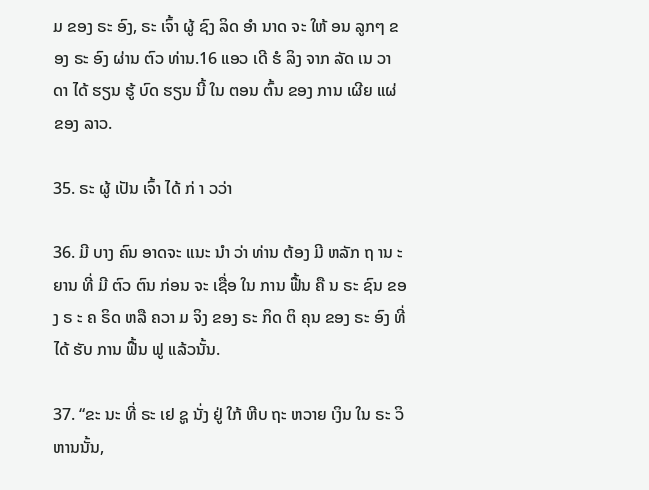ມ ຂອງ ຣະ ອົງ, ຣະ ເຈົ້າ ຜູ້ ຊົງ ລິດ ອໍາ ນາດ ຈະ ໃຫ້ ອນ ລູກໆ ຂອງ ຣະ ອົງ ຜ່ານ ຕົວ ທ່ານ.16 ແອວ ເດີ ຮໍ ລິງ ຈາກ ລັດ ເນ ວາ ດາ ໄດ້ ຮຽນ ຮູ້ ບົດ ຮຽນ ນີ້ ໃນ ຕອນ ຕົ້ນ ຂອງ ການ ເຜີຍ ແຜ່ ຂອງ ລາວ.

35. ຣະ ຜູ້ ເປັນ ເຈົ້າ ໄດ້ ກ່ າ ວວ່າ

36. ມີ ບາງ ຄົນ ອາດຈະ ແນະ ນໍາ ວ່າ ທ່ານ ຕ້ອງ ມີ ຫລັກ ຖ ານ ະ ຍານ ທີ່ ມີ ຕົວ ຕົນ ກ່ອນ ຈະ ເຊື່ອ ໃນ ການ ຟື້ນ ຄື ນ ຣະ ຊົນ ຂອງ ຣ ະ ຄ ຣິດ ຫລື ຄວາ ມ ຈິງ ຂອງ ຣະ ກິດ ຕິ ຄຸນ ຂອງ ຣະ ອົງ ທີ່ ໄດ້ ຮັບ ການ ຟື້ນ ຟູ ແລ້ວນັ້ນ.

37. “ຂະ ນະ ທີ່ ຣະ ເຢ ຊູ ນັ່ງ ຢູ່ ໃກ້ ຫີບ ຖະ ຫວາຍ ເງິນ ໃນ ຣະ ວິ ຫານນັ້ນ,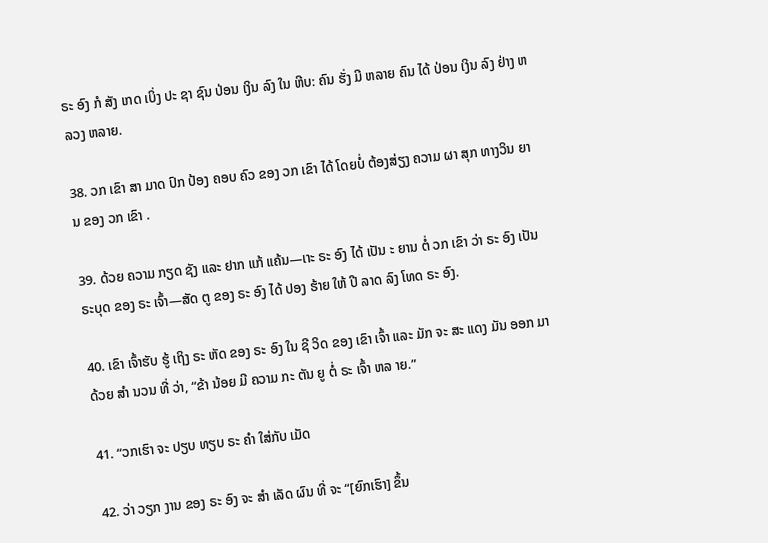ຣະ ອົງ ກໍ ສັງ ເກດ ເບິ່ງ ປະ ຊາ ຊົນ ປ່ອນ ເງິນ ລົງ ໃນ ຫີບ: ຄົນ ຮັ່ງ ມີ ຫລາຍ ຄົນ ໄດ້ ປ່ອນ ເງິນ ລົງ ຢ່າງ ຫລວງ ຫລາຍ.

38. ວກ ເຂົາ ສາ ມາດ ປົກ ປ້ອງ ຄອບ ຄົວ ຂອງ ວກ ເຂົາ ໄດ້ ໂດຍບໍ່ ຕ້ອງສ່ຽງ ຄວາມ ຜາ ສຸກ ທາງວິນ ຍານ ຂອງ ວກ ເຂົາ .

39. ດ້ວຍ ຄວາມ ກຽດ ຊັງ ແລະ ຢາກ ແກ້ ແຄ້ນ—ເາະ ຣະ ອົງ ໄດ້ ເປັນ ະ ຍານ ຕໍ່ ວກ ເຂົາ ວ່າ ຣະ ອົງ ເປັນ ຣະບຸດ ຂອງ ຣະ ເຈົ້າ—ສັດ ຕູ ຂອງ ຣະ ອົງ ໄດ້ ປອງ ຮ້າຍ ໃຫ້ ປີ ລາດ ລົງ ໂທດ ຣະ ອົງ.

40. ເຂົາ ເຈົ້າຮັບ ຮູ້ ເຖິງ ຣະ ຫັດ ຂອງ ຣະ ອົງ ໃນ ຊີ ວິດ ຂອງ ເຂົາ ເຈົ້າ ແລະ ມັກ ຈະ ສະ ແດງ ມັນ ອອກ ມາດ້ວຍ ສໍາ ນວນ ທີ່ ວ່າ, “ຂ້າ ນ້ອຍ ມີ ຄວາມ ກະ ຕັນ ຍູ ຕໍ່ ຣະ ເຈົ້າ ຫລ າຍ.”

41. “ວກເຮົາ ຈະ ປຽບ ທຽບ ຣະ ຄໍາ ໃສ່ກັບ ເມັດ

42. ວ່າ ວຽກ ງານ ຂອງ ຣະ ອົງ ຈະ ສໍາ ເລັດ ຜົນ ທີ່ ຈະ “[ຍົກເຮົາ] ຂຶ້ນ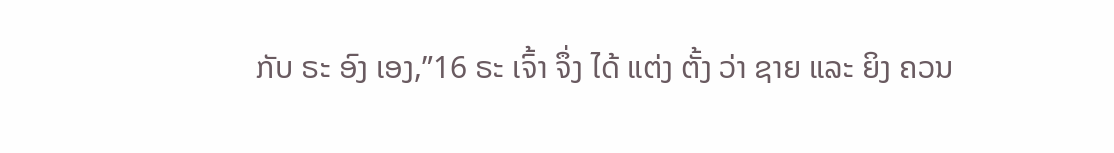ກັບ ຣະ ອົງ ເອງ,”16 ຣະ ເຈົ້າ ຈຶ່ງ ໄດ້ ແຕ່ງ ຕັ້ງ ວ່າ ຊາຍ ແລະ ຍິງ ຄວນ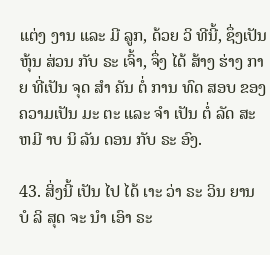ແຕ່ງ ງານ ແລະ ມີ ລູກ, ດ້ວຍ ວິ ທີນີ້, ຊຶ່ງເປັນ ຫຸ້ນ ສ່ວນ ກັບ ຣະ ເຈົ້າ, ຈຶ່ງ ໄດ້ ສ້າງ ຮ່າງ ກາຍ ທີ່ເປັນ ຈຸດ ສໍາ ຄັນ ຕໍ່ ການ ທົດ ສອບ ຂອງ ຄວາມເປັນ ມະ ຕະ ແລະ ຈໍາ ເປັນ ຕໍ່ ລັດ ສະ ຫມີ າບ ນິ ລັນ ດອນ ກັບ ຣະ ອົງ.

43. ສິ່ງນີ້ ເປັນ ໄປ ໄດ້ ເາະ ວ່າ ຣະ ວິນ ຍານ ບໍ ລິ ສຸດ ຈະ ນໍາ ເອົາ ຣະ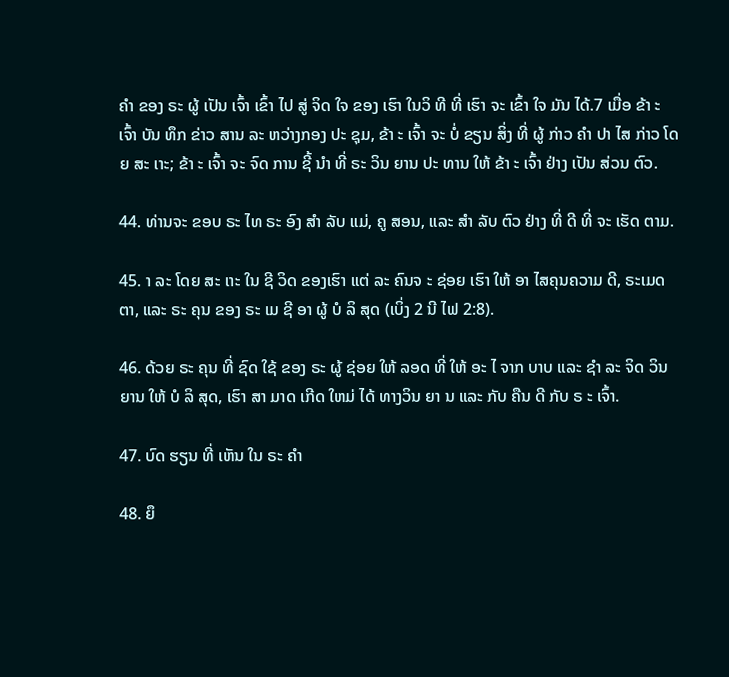ຄໍາ ຂອງ ຣະ ຜູ້ ເປັນ ເຈົ້າ ເຂົ້າ ໄປ ສູ່ ຈິດ ໃຈ ຂອງ ເຮົາ ໃນວິ ທີ ທີ່ ເຮົາ ຈະ ເຂົ້າ ໃຈ ມັນ ໄດ້.7 ເມື່ອ ຂ້າ ະ ເຈົ້າ ບັນ ທຶກ ຂ່າວ ສານ ລະ ຫວ່າງກອງ ປະ ຊຸມ, ຂ້າ ະ ເຈົ້າ ຈະ ບໍ່ ຂຽນ ສິ່ງ ທີ່ ຜູ້ ກ່າວ ຄໍາ ປາ ໄສ ກ່າວ ໂດຍ ສະ ເາະ; ຂ້າ ະ ເຈົ້າ ຈະ ຈົດ ການ ຊີ້ ນໍາ ທີ່ ຣະ ວິນ ຍານ ປະ ທານ ໃຫ້ ຂ້າ ະ ເຈົ້າ ຢ່າງ ເປັນ ສ່ວນ ຕົວ.

44. ທ່ານຈະ ຂອບ ຣະ ໄທ ຣະ ອົງ ສໍາ ລັບ ແມ່, ຄູ ສອນ, ແລະ ສໍາ ລັບ ຕົວ ຢ່າງ ທີ່ ດີ ທີ່ ຈະ ເຮັດ ຕາມ.

45. າ ລະ ໂດຍ ສະ ເາະ ໃນ ຊີ ວິດ ຂອງເຮົາ ແຕ່ ລະ ຄົນຈ ະ ຊ່ອຍ ເຮົາ ໃຫ້ ອາ ໄສຄຸນຄວາມ ດີ, ຣະເມດ ຕາ, ແລະ ຣະ ຄຸນ ຂອງ ຣະ ເມ ຊີ ອາ ຜູ້ ບໍ ລິ ສຸດ (ເບິ່ງ 2 ນີ ໄຟ 2:8).

46. ດ້ວຍ ຣະ ຄຸນ ທີ່ ຊົດ ໃຊ້ ຂອງ ຣະ ຜູ້ ຊ່ອຍ ໃຫ້ ລອດ ທີ່ ໃຫ້ ອະ ໄ ຈາກ ບາບ ແລະ ຊໍາ ລະ ຈິດ ວິນ ຍານ ໃຫ້ ບໍ ລິ ສຸດ, ເຮົາ ສາ ມາດ ເກີດ ໃຫມ່ ໄດ້ ທາງວິນ ຍາ ນ ແລະ ກັບ ຄືນ ດີ ກັບ ຣ ະ ເຈົ້າ.

47. ບົດ ຮຽນ ທີ່ ເຫັນ ໃນ ຣະ ຄໍາ

48. ຍຶ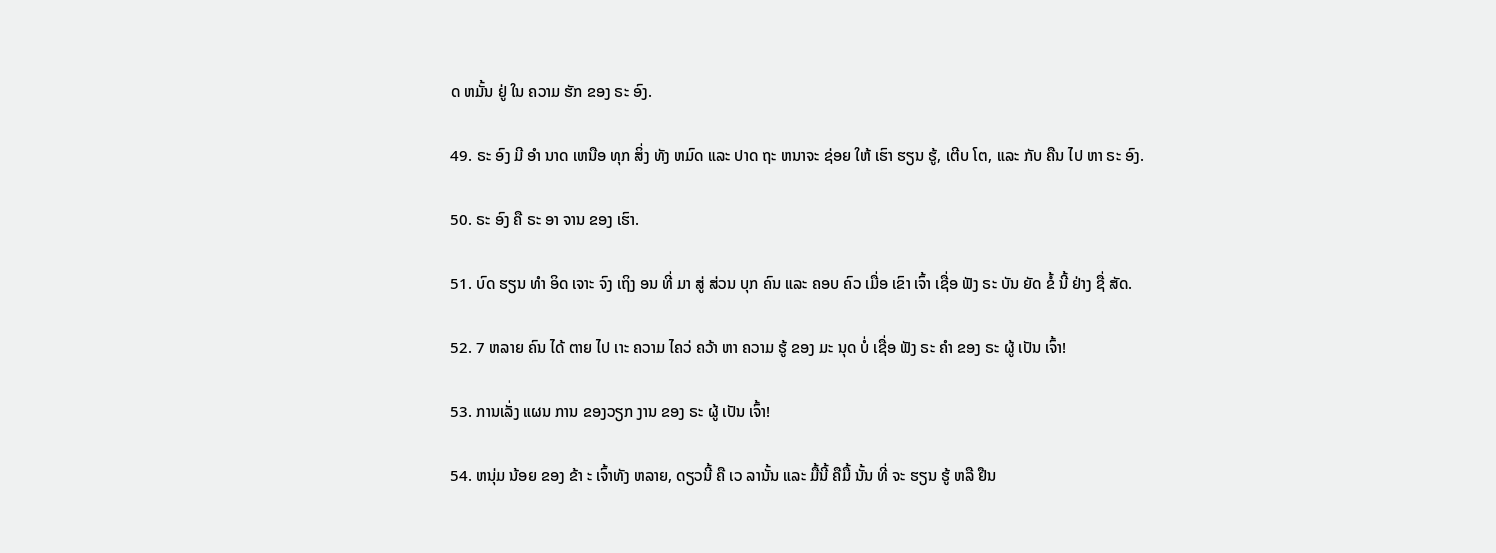ດ ຫມັ້ນ ຢູ່ ໃນ ຄວາມ ຮັກ ຂອງ ຣະ ອົງ.

49. ຣະ ອົງ ມີ ອໍາ ນາດ ເຫນືອ ທຸກ ສິ່ງ ທັງ ຫມົດ ແລະ ປາດ ຖະ ຫນາຈະ ຊ່ອຍ ໃຫ້ ເຮົາ ຮຽນ ຮູ້, ເຕີບ ໂຕ, ແລະ ກັບ ຄືນ ໄປ ຫາ ຣະ ອົງ.

50. ຣະ ອົງ ຄື ຣະ ອາ ຈານ ຂອງ ເຮົາ.

51. ບົດ ຮຽນ ທໍາ ອິດ ເຈາະ ຈົງ ເຖິງ ອນ ທີ່ ມາ ສູ່ ສ່ວນ ບຸກ ຄົນ ແລະ ຄອບ ຄົວ ເມື່ອ ເຂົາ ເຈົ້າ ເຊື່ອ ຟັງ ຣະ ບັນ ຍັດ ຂໍ້ ນີ້ ຢ່າງ ຊື່ ສັດ.

52. 7 ຫລາຍ ຄົນ ໄດ້ ຕາຍ ໄປ ເາະ ຄວາມ ໄຄວ່ ຄວ້າ ຫາ ຄວາມ ຮູ້ ຂອງ ມະ ນຸດ ບໍ່ ເຊື່ອ ຟັງ ຣະ ຄໍາ ຂອງ ຣະ ຜູ້ ເປັນ ເຈົ້າ!

53. ການເລັ່ງ ແຜນ ການ ຂອງວຽກ ງານ ຂອງ ຣະ ຜູ້ ເປັນ ເຈົ້າ!

54. ຫນຸ່ມ ນ້ອຍ ຂອງ ຂ້າ ະ ເຈົ້າທັງ ຫລາຍ, ດຽວນີ້ ຄື ເວ ລານັ້ນ ແລະ ມື້ນີ້ ຄືມື້ ນັ້ນ ທີ່ ຈະ ຮຽນ ຮູ້ ຫລື ຢືນ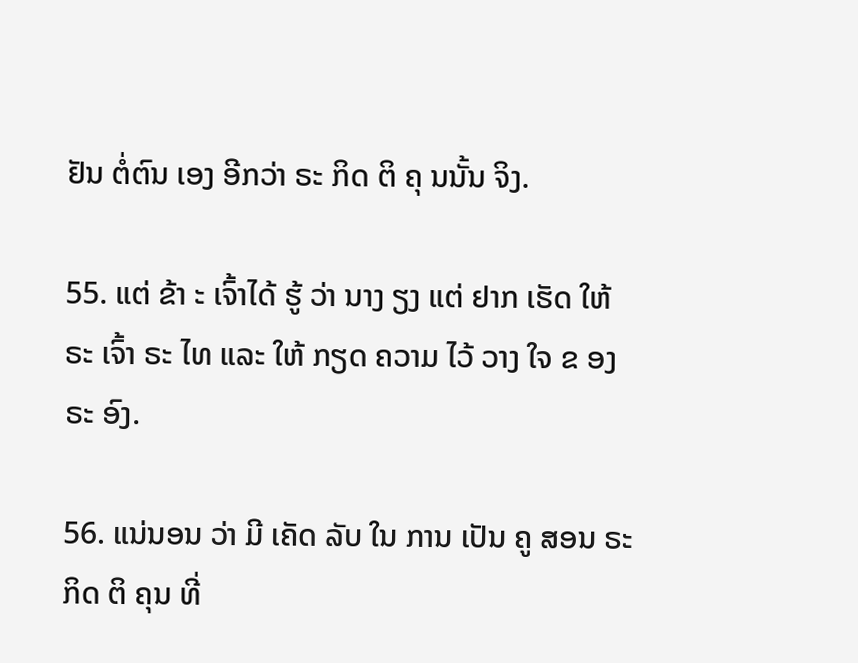ຢັນ ຕໍ່ຕົນ ເອງ ອີກວ່າ ຣະ ກິດ ຕິ ຄຸ ນນັ້ນ ຈິງ.

55. ແຕ່ ຂ້າ ະ ເຈົ້າໄດ້ ຮູ້ ວ່າ ນາງ ຽງ ແຕ່ ຢາກ ເຮັດ ໃຫ້ ຣະ ເຈົ້າ ຣະ ໄທ ແລະ ໃຫ້ ກຽດ ຄວາມ ໄວ້ ວາງ ໃຈ ຂ ອງ ຣະ ອົງ.

56. ແນ່ນອນ ວ່າ ມີ ເຄັດ ລັບ ໃນ ການ ເປັນ ຄູ ສອນ ຣະ ກິດ ຕິ ຄຸນ ທີ່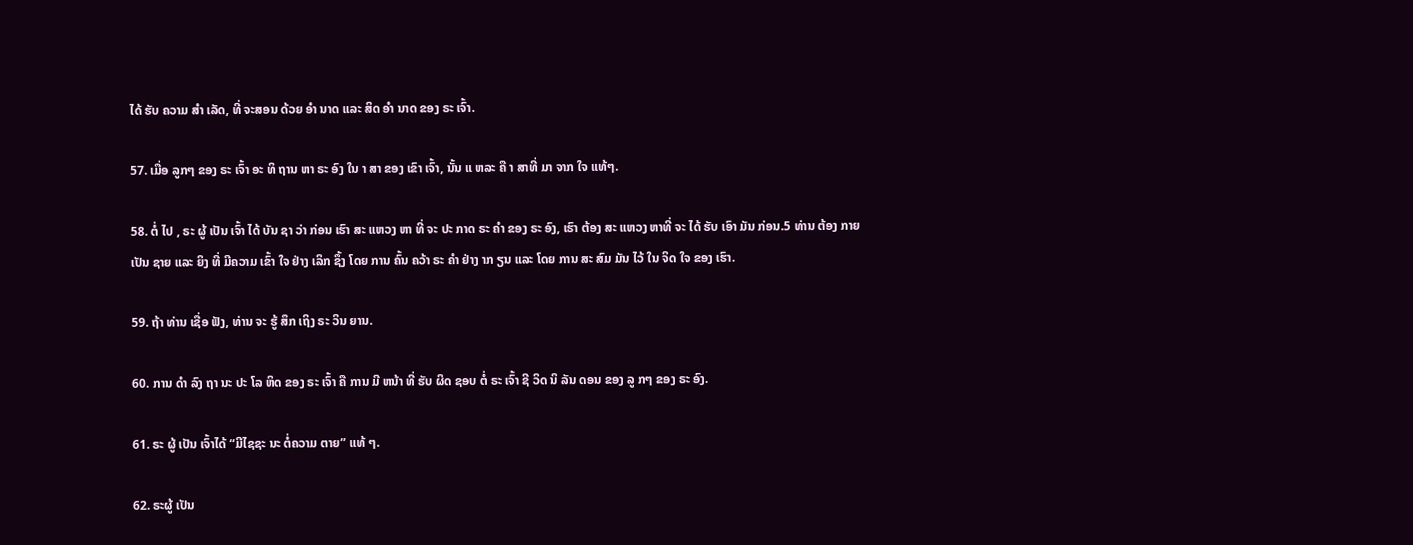ໄດ້ ຮັບ ຄວາມ ສໍາ ເລັດ, ທີ່ ຈະສອນ ດ້ວຍ ອໍາ ນາດ ແລະ ສິດ ອໍາ ນາດ ຂອງ ຣະ ເຈົ້າ.

57. ເມື່ອ ລູກໆ ຂອງ ຣະ ເຈົ້າ ອະ ທິ ຖານ ຫາ ຣະ ອົງ ໃນ າ ສາ ຂອງ ເຂົາ ເຈົ້າ, ນັ້ນ ແ ຫລະ ຄື າ ສາທີ່ ມາ ຈາກ ໃຈ ແທ້ໆ.

58. ຕໍ່ ໄປ , ຣະ ຜູ້ ເປັນ ເຈົ້າ ໄດ້ ບັນ ຊາ ວ່າ ກ່ອນ ເຮົາ ສະ ແຫວງ ຫາ ທີ່ ຈະ ປະ ກາດ ຣະ ຄໍາ ຂອງ ຣະ ອົງ, ເຮົາ ຕ້ອງ ສະ ແຫວງ ຫາທີ່ ຈະ ໄດ້ ຮັບ ເອົາ ມັນ ກ່ອນ.5 ທ່ານ ຕ້ອງ ກາຍ ເປັນ ຊາຍ ແລະ ຍິງ ທີ່ ມີຄວາມ ເຂົ້າ ໃຈ ຢ່າງ ເລິກ ຊຶ້ງ ໂດຍ ການ ຄົ້ນ ຄວ້າ ຣະ ຄໍາ ຢ່າງ າກ ຽນ ແລະ ໂດຍ ການ ສະ ສົມ ມັນ ໄວ້ ໃນ ຈິດ ໃຈ ຂອງ ເຮົາ.

59. ຖ້າ ທ່ານ ເຊື່ອ ຟັງ, ທ່ານ ຈະ ຮູ້ ສຶກ ເຖິງ ຣະ ວິນ ຍານ.

60. ການ ດໍາ ລົງ ຖາ ນະ ປະ ໂລ ຫິດ ຂອງ ຣະ ເຈົ້າ ຄື ການ ມີ ຫນ້າ ທີ່ ຮັບ ຜິດ ຊອບ ຕໍ່ ຣະ ເຈົ້າ ຊີ ວິດ ນິ ລັນ ດອນ ຂອງ ລູ ກໆ ຂອງ ຣະ ອົງ.

61. ຣະ ຜູ້ ເປັນ ເຈົ້າໄດ້ “ມີໄຊຊະ ນະ ຕໍ່ຄວາມ ຕາຍ” ແທ້ ໆ.

62. ຣະຜູ້ ເປັນ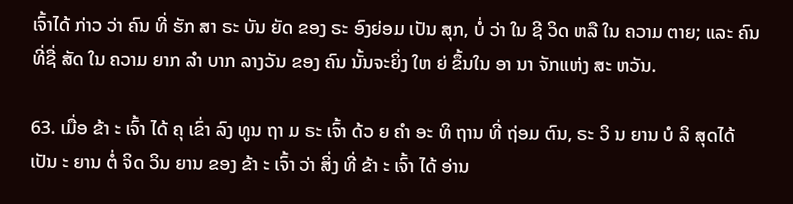ເຈົ້າໄດ້ ກ່າວ ວ່າ ຄົນ ທີ່ ຮັກ ສາ ຣະ ບັນ ຍັດ ຂອງ ຣະ ອົງຍ່ອມ ເປັນ ສຸກ, ບໍ່ ວ່າ ໃນ ຊີ ວິດ ຫລື ໃນ ຄວາມ ຕາຍ; ແລະ ຄົນ ທີ່ຊື່ ສັດ ໃນ ຄວາມ ຍາກ ລໍາ ບາກ ລາງວັນ ຂອງ ຄົນ ນັ້ນຈະຍິ່ງ ໃຫ ຍ່ ຂຶ້ນໃນ ອາ ນາ ຈັກແຫ່ງ ສະ ຫວັນ.

63. ເມື່ອ ຂ້າ ະ ເຈົ້າ ໄດ້ ຄຸ ເຂົ່າ ລົງ ທູນ ຖາ ມ ຣະ ເຈົ້າ ດ້ວ ຍ ຄໍາ ອະ ທິ ຖານ ທີ່ ຖ່ອມ ຕົນ, ຣະ ວິ ນ ຍານ ບໍ ລິ ສຸດໄດ້ ເປັນ ະ ຍານ ຕໍ່ ຈິດ ວິນ ຍານ ຂອງ ຂ້າ ະ ເຈົ້າ ວ່າ ສິ່ງ ທີ່ ຂ້າ ະ ເຈົ້າ ໄດ້ ອ່ານ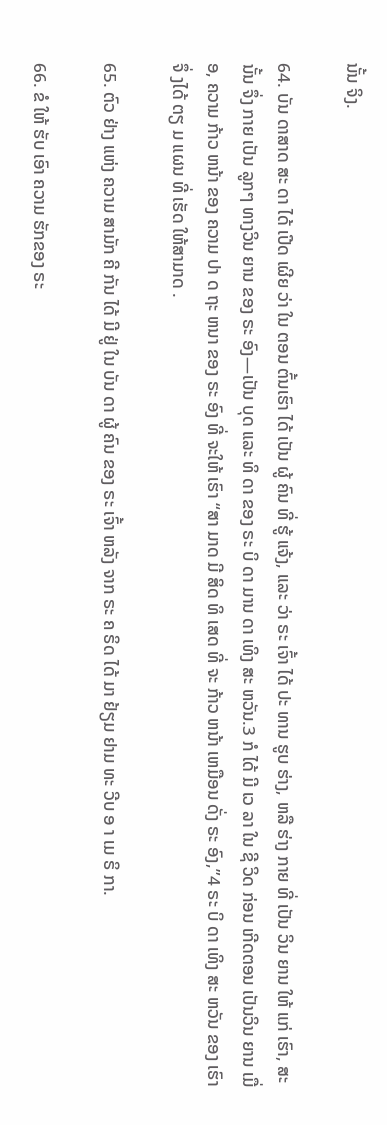ນັ້ນ ຈິງ.

64. ບັນ ດາສາດ ສະ ດາ ໄດ້ ເປີດ ເຜີຍ ວ່າ ໃນ ຕອນ ຕົ້ນເຮົາ ໄດ້ ເປັນ ຜູ້ ຄົນ ທີ່ ຮູ້ ແຈ້ງ, ແລະ ວ່າ ຣະ ເຈົ້າ ໄດ້ ປະ ທານ ຮູບ ຮ່າງ, ຫລື ຮ່າງ ກາຍ ທີ່ ເປັນ ວິນ ຍານ ໃຫ້ ແກ່ ເຮົາ, ສະ ນັ້ນ ຈຶ່ງ ກາຍ ເປັນ ລູກໆ ທາງວິນ ຍານ ຂອງ ຣະ ອົງ—ເປັນ ບຸດ ແລະ ທິ ດາ ຂອງ ຣະ ບິ ດາ ມານ ດາ ເທິງ ສະ ຫວັນ.3 ກໍ ໄດ້ ມີ ເວ ລາ ໃນ ຊີ ວິດ ກ່ອນ ເກີດຕອນ ເປັນວິນ ຍານ ເມື່ອ, ຄວາມ ກ້າວ ຫນ້າ ຂອງ ຄວາມ ປາ ດ ຖະ ຫນາ ຂອງ ຣະ ອົງ ທີ່ ຈະໃຫ້ ເຮົາ “ສາ ມາດ ມີ ສິດ ທິ ເສດ ທີ່ ຈະ ກ້າວ ຫນ້າ ເຫມືອນ ດັ່ງ ຣະ ອົງ,”4 ຣະ ບິ ດາ ເທິງ ສະ ຫວັນ ຂອງ ເຮົາ ຈຶ່ ງໄດ້ ຕຽ ມ ແຜນ ທີ່ ເຮັດ ໃຫ້ສາມາດ .

65. ຕົວ ຢ່າງ ແຫ່ງ ຄວາມ ສາມັກ ຄີ ກັນ ໄດ້ ມີ ຢູ່ ໃນ ບັນ ດາ ຜູ້ ຄົນ ຂອງ ຣະ ເຈົ້າ ຫລັງ ຈາກ ຣະ ຄ ຣິດ ໄດ້ ມາ ຢ້ຽມ ຢາມ ທະ ວີບ ອ າ ເມ ຣິ ກາ.

66. ຂໍ ໃຫ້ ຮັບ ເອົາ ຄວາມ ຮັກຂອງ ຣະ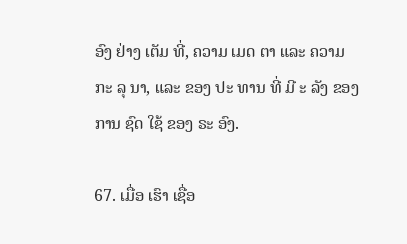ອົງ ຢ່າງ ເຕັມ ທີ່, ຄວາມ ເມດ ຕາ ແລະ ຄວາມ ກະ ລຸ ນາ, ແລະ ຂອງ ປະ ທານ ທີ່ ມີ ະ ລັງ ຂອງ ການ ຊົດ ໃຊ້ ຂອງ ຣະ ອົງ.

67. ເມື່ອ ເຮົາ ເຊື່ອ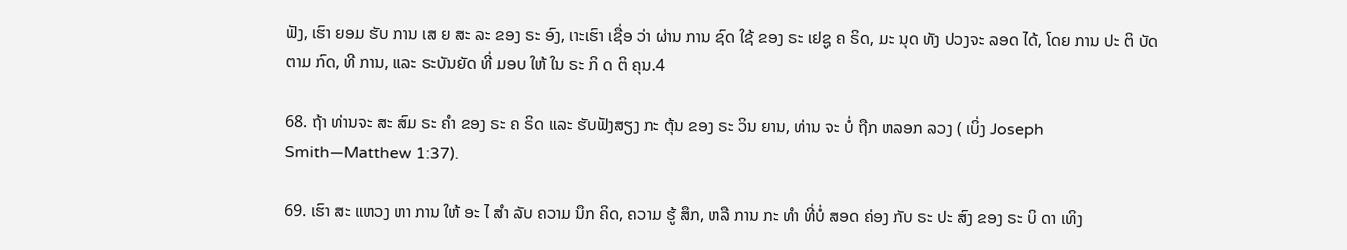ຟັງ, ເຮົາ ຍອມ ຮັບ ການ ເສ ຍ ສະ ລະ ຂອງ ຣະ ອົງ, ເາະເຮົາ ເຊື່ອ ວ່າ ຜ່ານ ການ ຊົດ ໃຊ້ ຂອງ ຣະ ເຢຊູ ຄ ຣິດ, ມະ ນຸດ ທັງ ປວງຈະ ລອດ ໄດ້, ໂດຍ ການ ປະ ຕິ ບັດ ຕາມ ກົດ, ທີ ການ, ແລະ ຣະບັນຍັດ ທີ່ ມອບ ໃຫ້ ໃນ ຣະ ກິ ດ ຕິ ຄຸນ.4

68. ຖ້າ ທ່ານຈະ ສະ ສົມ ຣະ ຄໍາ ຂອງ ຣະ ຄ ຣິດ ແລະ ຮັບຟັງສຽງ ກະ ຕຸ້ນ ຂອງ ຣະ ວິນ ຍານ, ທ່ານ ຈະ ບໍ່ ຖືກ ຫລອກ ລວງ ( ເບິ່ງ Joseph Smith—Matthew 1:37).

69. ເຮົາ ສະ ແຫວງ ຫາ ການ ໃຫ້ ອະ ໄ ສໍາ ລັບ ຄວາມ ນຶກ ຄິດ, ຄວາມ ຮູ້ ສຶກ, ຫລື ການ ກະ ທໍາ ທີ່ບໍ່ ສອດ ຄ່ອງ ກັບ ຣະ ປະ ສົງ ຂອງ ຣະ ບິ ດາ ເທິງ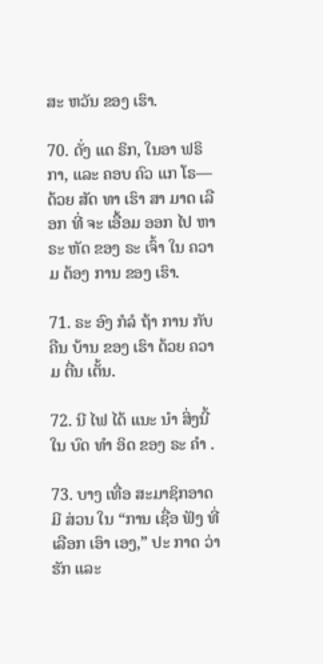ສະ ຫວັນ ຂອງ ເຮົາ.

70. ດັ່ງ ແດ ຣິກ, ໃນອາ ຟຣິກາ, ແລະ ຄອບ ຄົວ ແກ ໂຣ—ດ້ວຍ ສັດ ທາ ເຮົາ ສາ ມາດ ເລືອກ ທີ່ ຈະ ເອື້ອມ ອອກ ໄປ ຫາ ຣະ ຫັດ ຂອງ ຣະ ເຈົ້າ ໃນ ຄວາມ ຕ້ອງ ການ ຂອງ ເຮົາ.

71. ຣະ ອົງ ກໍລໍ ຖ້າ ການ ກັບ ຄືນ ບ້ານ ຂອງ ເຮົາ ດ້ວຍ ຄວາມ ຕື່ນ ເຕັ້ນ.

72. ນີ ໄຟ ໄດ້ ແນະ ນໍາ ສິ່ງນີ້ ໃນ ບົດ ທໍາ ອິດ ຂອງ ຣະ ຄໍາ .

73. ບາງ ເທື່ອ ສະມາຊິກອາດ ມີ ສ່ວນ ໃນ “ການ ເຊື່ອ ຟັງ ທີ່ ເລືອກ ເອົາ ເອງ,” ປະ ກາດ ວ່າ ຮັກ ແລະ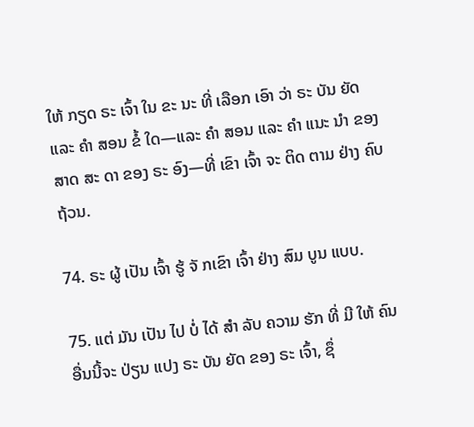ໃຫ້ ກຽດ ຣະ ເຈົ້າ ໃນ ຂະ ນະ ທີ່ ເລືອກ ເອົາ ວ່າ ຣະ ບັນ ຍັດ ແລະ ຄໍາ ສອນ ຂໍ້ ໃດ—ແລະ ຄໍາ ສອນ ແລະ ຄໍາ ແນະ ນໍາ ຂອງ ສາດ ສະ ດາ ຂອງ ຣະ ອົງ—ທີ່ ເຂົາ ເຈົ້າ ຈະ ຕິດ ຕາມ ຢ່າງ ຄົບ ຖ້ວນ.

74. ຣະ ຜູ້ ເປັນ ເຈົ້າ ຮູ້ ຈັ ກເຂົາ ເຈົ້າ ຢ່າງ ສົມ ບູນ ແບບ.

75. ແຕ່ ມັນ ເປັນ ໄປ ບໍ່ ໄດ້ ສໍາ ລັບ ຄວາມ ຮັກ ທີ່ ມີ ໃຫ້ ຄົນ ອື່ນນີ້ຈະ ປ່ຽນ ແປງ ຣະ ບັນ ຍັດ ຂອງ ຣະ ເຈົ້າ, ຊຶ່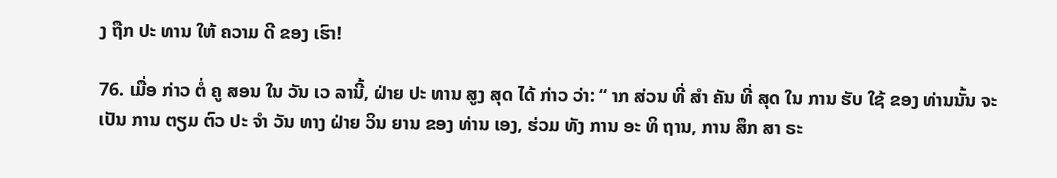ງ ຖືກ ປະ ທານ ໃຫ້ ຄວາມ ດີ ຂອງ ເຮົາ!

76. ເມື່ອ ກ່າວ ຕໍ່ ຄູ ສອນ ໃນ ວັນ ເວ ລານີ້, ຝ່າຍ ປະ ທານ ສູງ ສຸດ ໄດ້ ກ່າວ ວ່າ: “ າກ ສ່ວນ ທີ່ ສໍາ ຄັນ ທີ່ ສຸດ ໃນ ການ ຮັບ ໃຊ້ ຂອງ ທ່ານນັ້ນ ຈະ ເປັນ ການ ຕຽມ ຕົວ ປະ ຈໍາ ວັນ ທາງ ຝ່າຍ ວິນ ຍານ ຂອງ ທ່ານ ເອງ, ຮ່ວມ ທັງ ການ ອະ ທິ ຖານ, ການ ສຶກ ສາ ຣະ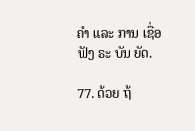ຄໍາ ແລະ ການ ເຊື່ອ ຟັງ ຣະ ບັນ ຍັດ.

77. ດ້ວຍ ຖ້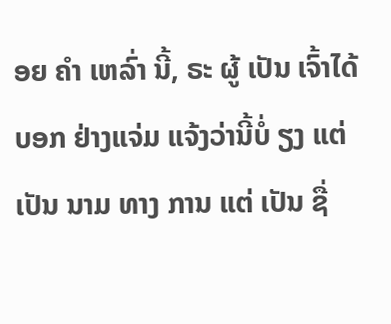ອຍ ຄໍາ ເຫລົ່າ ນີ້, ຣະ ຜູ້ ເປັນ ເຈົ້າໄດ້ ບອກ ຢ່າງແຈ່ມ ແຈ້ງວ່ານີ້ບໍ່ ຽງ ແຕ່ ເປັນ ນາມ ທາງ ການ ແຕ່ ເປັນ ຊື່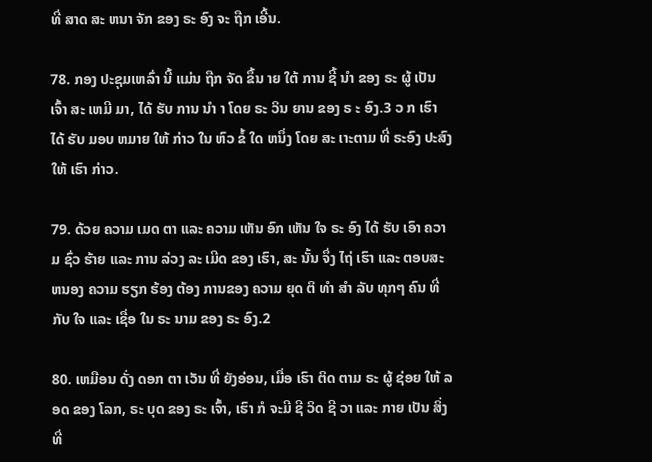ທີ່ ສາດ ສະ ຫນາ ຈັກ ຂອງ ຣະ ອົງ ຈະ ຖືກ ເອີ້ນ.

78. ກອງ ປະຊຸມເຫລົ່າ ນີ້ ແມ່ນ ຖືກ ຈັດ ຂຶ້ນ າຍ ໃຕ້ ການ ຊີ້ ນໍາ ຂອງ ຣະ ຜູ້ ເປັນ ເຈົ້າ ສະ ເຫມີ ມາ, ໄດ້ ຮັບ ການ ນໍາ າ ໂດຍ ຣະ ວິນ ຍານ ຂອງ ຣ ະ ອົງ.3 ວ ກ ເຮົາ ໄດ້ ຮັບ ມອບ ຫມາຍ ໃຫ້ ກ່າວ ໃນ ຫົວ ຂໍ້ ໃດ ຫນຶ່ງ ໂດຍ ສະ ເາະຕາມ ທີ່ ຣະອົງ ປະສົງ ໃຫ້ ເຮົາ ກ່າວ.

79. ດ້ວຍ ຄວາມ ເມດ ຕາ ແລະ ຄວາມ ເຫັນ ອົກ ເຫັນ ໃຈ ຣະ ອົງ ໄດ້ ຮັບ ເອົາ ຄວາມ ຊົ່ວ ຮ້າຍ ແລະ ການ ລ່ວງ ລະ ເມີດ ຂອງ ເຮົາ, ສະ ນັ້ນ ຈຶ່ງ ໄຖ່ ເຮົາ ແລະ ຕອບສະ ຫນອງ ຄວາມ ຮຽກ ຮ້ອງ ຕ້ອງ ການຂອງ ຄວາມ ຍຸດ ຕິ ທໍາ ສໍາ ລັບ ທຸກໆ ຄົນ ທີ່ ກັບ ໃຈ ແລະ ເຊື່ອ ໃນ ຣະ ນາມ ຂອງ ຣະ ອົງ.2

80. ເຫມືອນ ດັ່ງ ດອກ ຕາ ເວັນ ທີ່ ຍັງອ່ອນ, ເມື່ອ ເຮົາ ຕິດ ຕາມ ຣະ ຜູ້ ຊ່ອຍ ໃຫ້ ລອດ ຂອງ ໂລກ, ຣະ ບຸດ ຂອງ ຣະ ເຈົ້າ, ເຮົາ ກໍ ຈະມີ ຊີ ວິດ ຊີ ວາ ແລະ ກາຍ ເປັນ ສິ່ງ ທີ່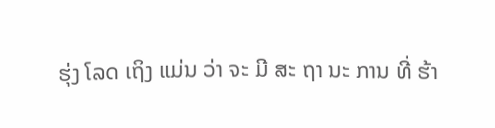ຮຸ່ງ ໂລດ ເຖິງ ແມ່ນ ວ່າ ຈະ ມີ ສະ ຖາ ນະ ການ ທີ່ ຮ້າ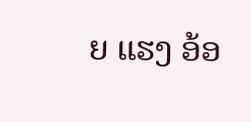ຍ ແຮງ ອ້ອ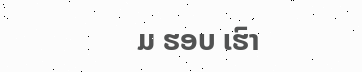ມ ຮອບ ເຮົາ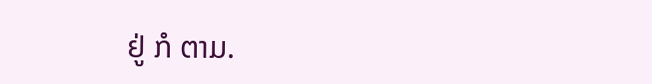ຢູ່ ກໍ ຕາມ.